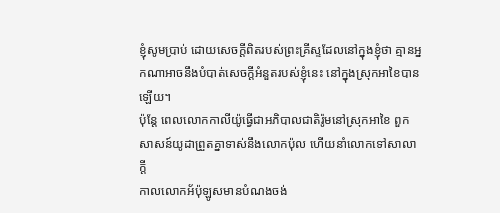ខ្ញុំសូមប្រាប់ ដោយសេចក្តីពិតរបស់ព្រះគ្រីស្ទដែលនៅក្នុងខ្ញុំថា គ្មានអ្នកណាអាចនឹងបំបាត់សេចក្តីអំនួតរបស់ខ្ញុំនេះ នៅក្នុងស្រុកអាខៃបានឡើយ។
ប៉ុន្តែ ពេលលោកកាលីយ៉ូធ្វើជាអភិបាលជាតិរ៉ូមនៅស្រុកអាខៃ ពួកសាសន៍យូដាព្រួតគ្នាទាស់នឹងលោកប៉ុល ហើយនាំលោកទៅសាលាក្តី
កាលលោកអ័ប៉ុឡូសមានបំណងចង់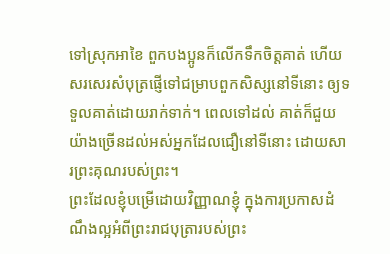ទៅស្រុកអាខៃ ពួកបងប្អូនក៏លើកទឹកចិត្តគាត់ ហើយសរសេរសំបុត្រផ្ញើទៅជម្រាបពួកសិស្សនៅទីនោះ ឲ្យទទួលគាត់ដោយរាក់ទាក់។ ពេលទៅដល់ គាត់ក៏ជួយយ៉ាងច្រើនដល់អស់អ្នកដែលជឿនៅទីនោះ ដោយសារព្រះគុណរបស់ព្រះ។
ព្រះដែលខ្ញុំបម្រើដោយវិញ្ញាណខ្ញុំ ក្នុងការប្រកាសដំណឹងល្អអំពីព្រះរាជបុត្រារបស់ព្រះ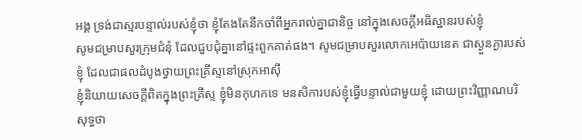អង្គ ទ្រង់ជាស្មរបន្ទាល់របស់ខ្ញុំថា ខ្ញុំតែងតែនឹកចាំពីអ្នករាល់គ្នាជានិច្ច នៅក្នុងសេចក្តីអធិស្ឋានរបស់ខ្ញុំ
សូមជម្រាបសួរក្រុមជំនុំ ដែលជួបជុំគ្នានៅផ្ទះពួកគាត់ផង។ សូមជម្រាបសួរលោកអេប៉ាយនេត ជាស្ងួនភ្ងារបស់ខ្ញុំ ដែលជាផលដំបូងថ្វាយព្រះគ្រីស្ទនៅស្រុកអាស៊ី
ខ្ញុំនិយាយសេចក្តីពិតក្នុងព្រះគ្រីស្ទ ខ្ញុំមិនកុហកទេ មនសិការបស់ខ្ញុំធ្វើបន្ទាល់ជាមួយខ្ញុំ ដោយព្រះវិញ្ញាណបរិសុទ្ធថា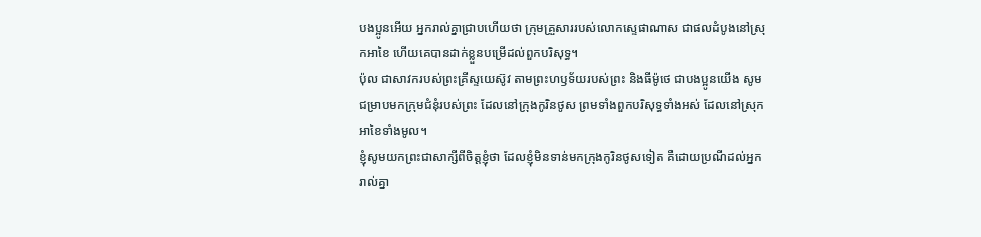បងប្អូនអើយ អ្នករាល់គ្នាជ្រាបហើយថា ក្រុមគ្រួសាររបស់លោកស្ទេផាណាស ជាផលដំបូងនៅស្រុកអាខៃ ហើយគេបានដាក់ខ្លួនបម្រើដល់ពួកបរិសុទ្ធ។
ប៉ុល ជាសាវករបស់ព្រះគ្រីស្ទយេស៊ូវ តាមព្រះហឫទ័យរបស់ព្រះ និងធីម៉ូថេ ជាបងប្អូនយើង សូមជម្រាបមកក្រុមជំនុំរបស់ព្រះ ដែលនៅក្រុងកូរិនថូស ព្រមទាំងពួកបរិសុទ្ធទាំងអស់ ដែលនៅស្រុកអាខៃទាំងមូល។
ខ្ញុំសូមយកព្រះជាសាក្សីពីចិត្តខ្ញុំថា ដែលខ្ញុំមិនទាន់មកក្រុងកូរិនថូសទៀត គឺដោយប្រណីដល់អ្នករាល់គ្នា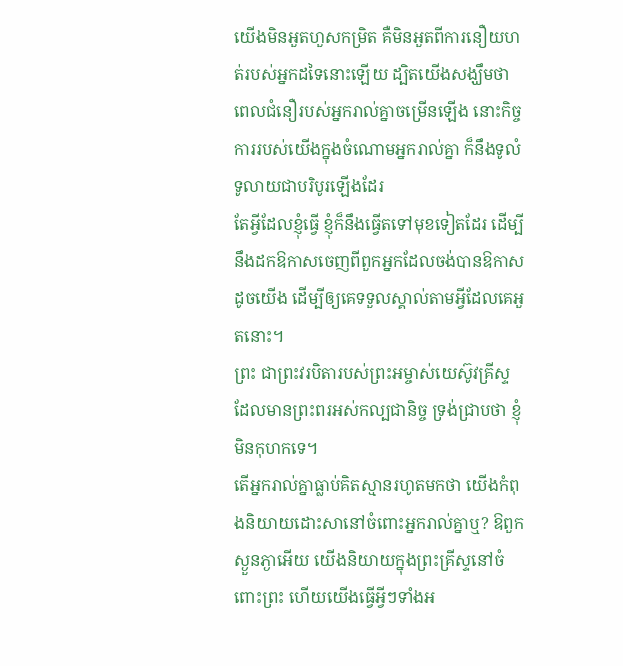យើងមិនអួតហួសកម្រិត គឺមិនអួតពីការនឿយហត់របស់អ្នកដទៃនោះឡើយ ដ្បិតយើងសង្ឃឹមថា ពេលជំនឿរបស់អ្នករាល់គ្នាចម្រើនឡើង នោះកិច្ចការរបស់យើងក្នុងចំណោមអ្នករាល់គ្នា ក៏នឹងទូលំទូលាយជាបរិបូរឡើងដែរ
តែអ្វីដែលខ្ញុំធ្វើ ខ្ញុំក៏នឹងធ្វើតទៅមុខទៀតដែរ ដើម្បីនឹងដកឱកាសចេញពីពួកអ្នកដែលចង់បានឱកាសដូចយើង ដើម្បីឲ្យគេទទួលស្គាល់តាមអ្វីដែលគេអួតនោះ។
ព្រះ ជាព្រះវរបិតារបស់ព្រះអម្ចាស់យេស៊ូវគ្រីស្ទ ដែលមានព្រះពរអស់កល្បជានិច្ច ទ្រង់ជ្រាបថា ខ្ញុំមិនកុហកទេ។
តើអ្នករាល់គ្នាធ្លាប់គិតស្មានរហូតមកថា យើងកំពុងនិយាយដោះសានៅចំពោះអ្នករាល់គ្នាឬ? ឱពួកស្ងួនភ្ងាអើយ យើងនិយាយក្នុងព្រះគ្រីស្ទនៅចំពោះព្រះ ហើយយើងធ្វើអ្វីៗទាំងអ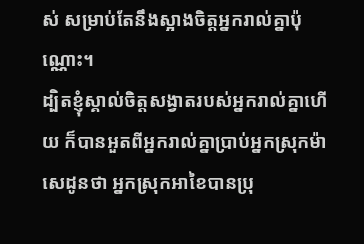ស់ សម្រាប់តែនឹងស្អាងចិត្តអ្នករាល់គ្នាប៉ុណ្ណោះ។
ដ្បិតខ្ញុំស្គាល់ចិត្តសង្វាតរបស់អ្នករាល់គ្នាហើយ ក៏បានអួតពីអ្នករាល់គ្នាប្រាប់អ្នកស្រុកម៉ាសេដូនថា អ្នកស្រុកអាខៃបានប្រុ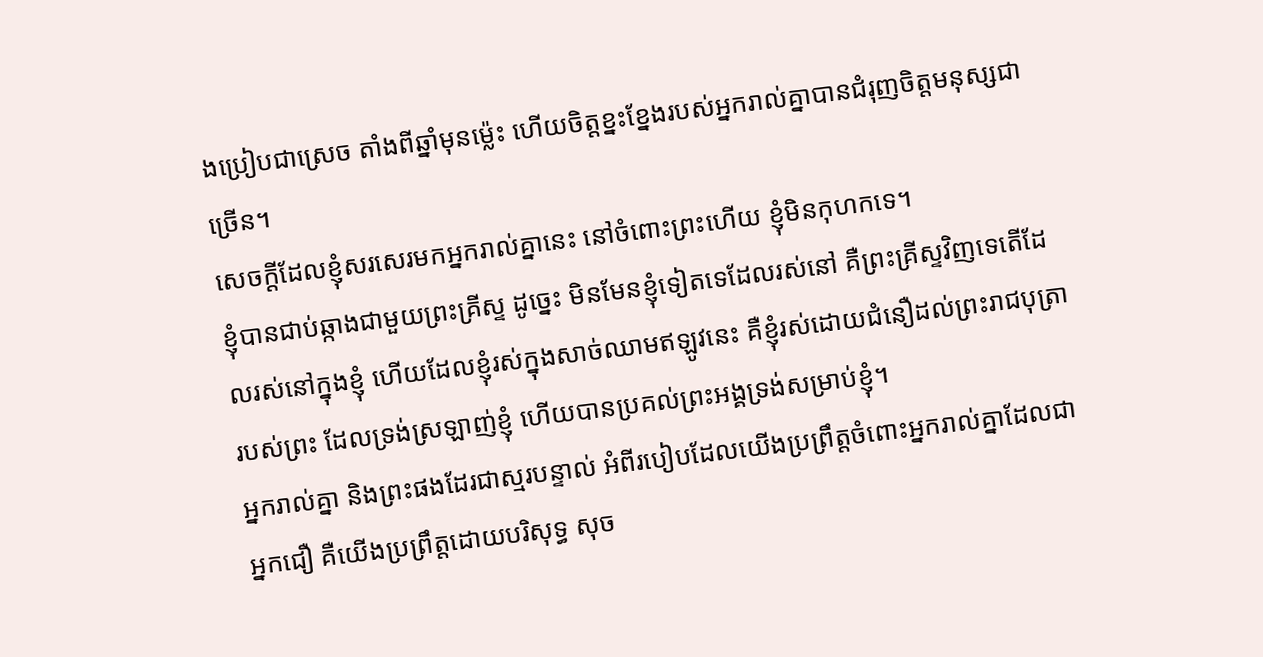ងប្រៀបជាស្រេច តាំងពីឆ្នាំមុនម៉្លេះ ហើយចិត្តខ្នះខ្នែងរបស់អ្នករាល់គ្នាបានជំរុញចិត្តមនុស្សជាច្រើន។
សេចក្ដីដែលខ្ញុំសរសេរមកអ្នករាល់គ្នានេះ នៅចំពោះព្រះហើយ ខ្ញុំមិនកុហកទេ។
ខ្ញុំបានជាប់ឆ្កាងជាមួយព្រះគ្រីស្ទ ដូច្នេះ មិនមែនខ្ញុំទៀតទេដែលរស់នៅ គឺព្រះគ្រីស្ទវិញទេតើដែលរស់នៅក្នុងខ្ញុំ ហើយដែលខ្ញុំរស់ក្នុងសាច់ឈាមឥឡូវនេះ គឺខ្ញុំរស់ដោយជំនឿដល់ព្រះរាជបុត្រារបស់ព្រះ ដែលទ្រង់ស្រឡាញ់ខ្ញុំ ហើយបានប្រគល់ព្រះអង្គទ្រង់សម្រាប់ខ្ញុំ។
អ្នករាល់គ្នា និងព្រះផងដែរជាស្មរបន្ទាល់ អំពីរបៀបដែលយើងប្រព្រឹត្តចំពោះអ្នករាល់គ្នាដែលជាអ្នកជឿ គឺយើងប្រព្រឹត្តដោយបរិសុទ្ធ សុច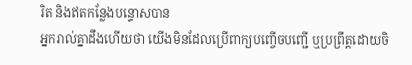រិត និងឥតកន្លែងបន្ទោសបាន
អ្នករាល់គ្នាដឹងហើយថា យើងមិនដែលប្រើពាក្យបញ្ចើចបញ្ជើ ឬប្រព្រឹត្តដោយចិ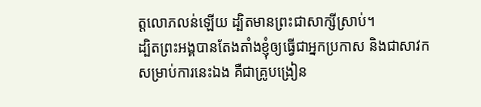ត្តលោភលន់ឡើយ ដ្បិតមានព្រះជាសាក្សីស្រាប់។
ដ្បិតព្រះអង្គបានតែងតាំងខ្ញុំឲ្យធ្វើជាអ្នកប្រកាស និងជាសាវកសម្រាប់ការនេះឯង គឺជាគ្រូបង្រៀន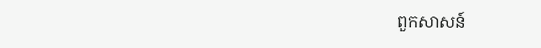ពួកសាសន៍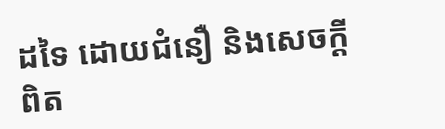ដទៃ ដោយជំនឿ និងសេចក្ដីពិត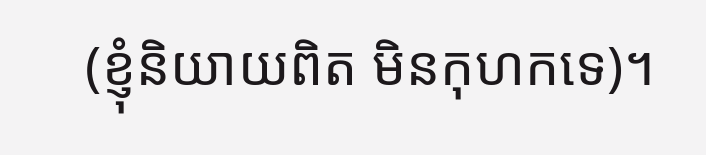(ខ្ញុំនិយាយពិត មិនកុហកទេ)។